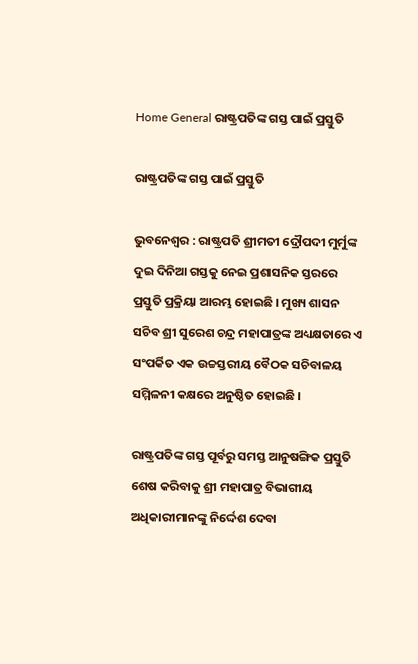Home General ରାଷ୍ଟ୍ରପତିଙ୍କ ଗସ୍ତ ପାଇଁ ପ୍ରସ୍ତୁତି

ରାଷ୍ଟ୍ରପତିଙ୍କ ଗସ୍ତ ପାଇଁ ପ୍ରସ୍ତୁତି

ଭୁବନେଶ୍ୱର : ରାଷ୍ଟ୍ରପତି ଶ୍ରୀମତୀ ଦ୍ରୌପଦୀ ମୁର୍ମୁଙ୍କ ଦୁଇ ଦିନିଆ ଗସ୍ତକୁ ନେଇ ପ୍ରଶାସନିକ ସ୍ତରରେ ପ୍ରସ୍ତୁତି ପ୍ରକ୍ରିୟା ଆରମ୍ଭ ହୋଇଛି । ମୁଖ୍ୟ ଶାସନ ସଚିବ ଶ୍ରୀ ସୁରେଶ ଚନ୍ଦ୍ର ମହାପାତ୍ରଙ୍କ ଅଧ୍ୟକ୍ଷତାରେ ଏ ସଂପର୍କିତ ଏକ ଉଚ୍ଚସ୍ତରୀୟ ବୈଠକ ସଚିବାଳୟ ସମ୍ମିଳନୀ କକ୍ଷରେ ଅନୁଷ୍ଠିତ ହୋଇଛି ।

ରାଷ୍ଟ୍ରପତିଙ୍କ ଗସ୍ତ ପୂର୍ବରୁ ସମସ୍ତ ଆନୁଷଙ୍ଗିକ ପ୍ରସ୍ତୁତି ଶେଷ କରିବାକୁ ଶ୍ରୀ ମହାପାତ୍ର ବିଭାଗୀୟ ଅଧିକାରୀମାନଙ୍କୁ ନିର୍ଦ୍ଦେଶ ଦେବା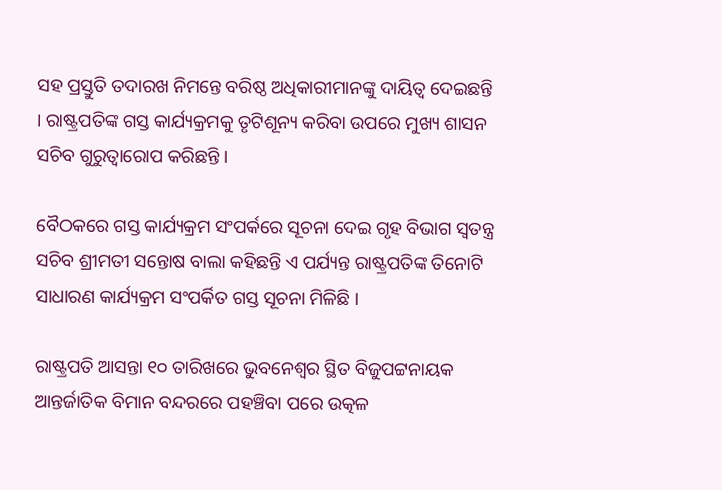ସହ ପ୍ରସ୍ତୁତି ତଦାରଖ ନିମନ୍ତେ ବରିଷ୍ଠ ଅଧିକାରୀମାନଙ୍କୁ ଦାୟିତ୍ୱ ଦେଇଛନ୍ତି । ରାଷ୍ଟ୍ରପତିଙ୍କ ଗସ୍ତ କାର୍ଯ୍ୟକ୍ରମକୁ ତୃଟିଶୂନ୍ୟ କରିବା ଉପରେ ମୁଖ୍ୟ ଶାସନ ସଚିବ ଗୁରୁତ୍ୱାରୋପ କରିଛନ୍ତି ।

ବୈଠକରେ ଗସ୍ତ କାର୍ଯ୍ୟକ୍ରମ ସଂପର୍କରେ ସୂଚନା ଦେଇ ଗୃହ ବିଭାଗ ସ୍ୱତନ୍ତ୍ର ସଚିବ ଶ୍ରୀମତୀ ସନ୍ତୋଷ ବାଲା କହିଛନ୍ତି ଏ ପର୍ଯ୍ୟନ୍ତ ରାଷ୍ଟ୍ରପତିଙ୍କ ତିନୋଟି ସାଧାରଣ କାର୍ଯ୍ୟକ୍ରମ ସଂପର୍କିତ ଗସ୍ତ ସୂଚନା ମିଳିଛି ।

ରାଷ୍ଟ୍ରପତି ଆସନ୍ତା ୧୦ ତାରିଖରେ ଭୁବନେଶ୍ୱର ସ୍ଥିତ ବିଜୁପଟ୍ଟନାୟକ ଆନ୍ତର୍ଜାତିକ ବିମାନ ବନ୍ଦରରେ ପହଞ୍ଚିବା ପରେ ଉତ୍କଳ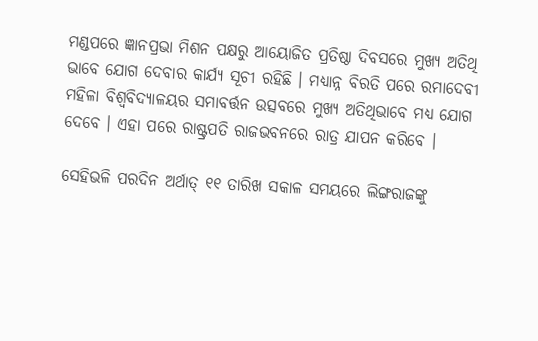ମଣ୍ଡପରେ ଜ୍ଞାନପ୍ରଭା ମିଶନ ପକ୍ଷରୁ ଆୟୋଜିତ ପ୍ରତିଷ୍ଠା ଦିବସରେ ମୁଖ୍ୟ ଅତିଥି ଭାବେ ଯୋଗ ଦେବାର କାର୍ଯ୍ୟ ସୂଚୀ ରହିଛି । ମଧ୍ୟାନ୍ନ ବିରତି ପରେ ରମାଦେବୀ ମହିଳା ବିଶ୍ୱବିଦ୍ୟାଳୟର ସମାବର୍ତ୍ତନ ଉତ୍ସବରେ ମୁଖ୍ୟ ଅତିଥିଭାବେ ମଧ୍ୟ ଯୋଗ ଦେବେ । ଏହା ପରେ ରାଷ୍ଟ୍ରପତି ରାଜଭବନରେ ରାତ୍ର ଯାପନ କରିବେ ।

ସେହିଭଳି ପରଦିନ ଅର୍ଥାତ୍ ୧୧ ତାରିଖ ସକାଳ ସମୟରେ ଲିଙ୍ଗରାଜଙ୍କୁ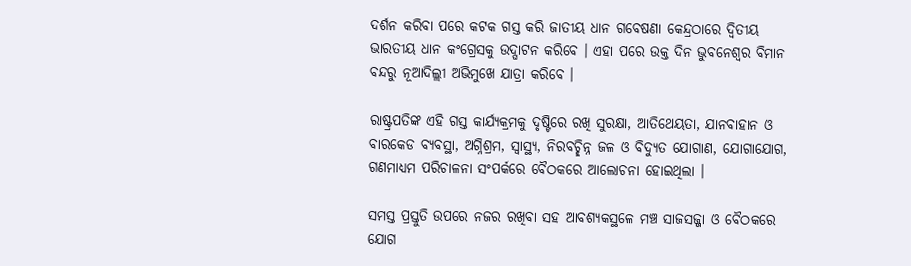ଦର୍ଶନ କରିବା ପରେ କଟକ ଗସ୍ତ କରି ଜାତୀୟ ଧାନ ଗବେଷଣା କେନ୍ଦ୍ରଠାରେ ଦ୍ୱିତୀୟ ଭାରତୀୟ ଧାନ କଂଗ୍ରେସକୁ ଉଦ୍ଘାଟନ କରିବେ । ଏହା ପରେ ଉକ୍ତ ଦିନ ଭୁବନେଶ୍ୱର ବିମାନ ବନ୍ଦରୁ ନୂଆଦିଲ୍ଲୀ ଅଭିମୁଖେ ଯାତ୍ରା କରିବେ ।

ରାଷ୍ଟ୍ରପତିଙ୍କ ଏହି ଗସ୍ତ କାର୍ଯ୍ୟକ୍ରମକୁ ଦୃଷ୍ଟିରେ ରଖି ସୁରକ୍ଷା, ଆତିଥେୟତା, ଯାନବାହାନ ଓ ବାରକେଡ ବ୍ୟବସ୍ଥା, ଅଗ୍ନିଶ୍ରମ, ସ୍ୱାସ୍ଥ୍ୟ, ନିରବଚ୍ଛିନ୍ନ ଜଳ ଓ ବିଦ୍ୟୁତ ଯୋଗାଣ, ଯୋଗାଯୋଗ, ଗଣମାଧ୍ୟମ ପରିଚାଳନା ସଂପର୍କରେ ବୈଠକରେ ଆଲୋଚନା ହୋଇଥିଲା ।

ସମସ୍ତ ପ୍ରସ୍ତୁତି ଉପରେ ନଜର ରଖିବା ସହ ଆବଶ୍ୟକସ୍ଥଳେ ମଞ୍ଚ ସାଜସଜ୍ଜା ଓ ବୈଠକରେ ଯୋଗ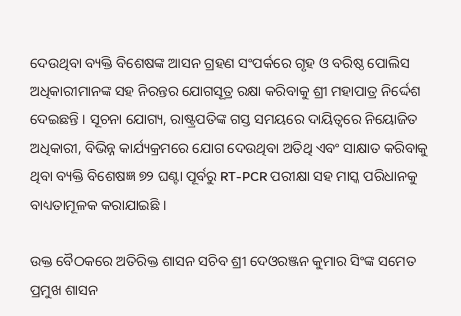ଦେଉଥିବା ବ୍ୟକ୍ତି ବିଶେଷଙ୍କ ଆସନ ଗ୍ରହଣ ସଂପର୍କରେ ଗୃହ ଓ ବରିଷ୍ଠ ପୋଲିସ ଅଧିକାରୀମାନଙ୍କ ସହ ନିରନ୍ତର ଯୋଗସୂତ୍ର ରକ୍ଷା କରିବାକୁ ଶ୍ରୀ ମହାପାତ୍ର ନିର୍ଦ୍ଦେଶ ଦେଇଛନ୍ତି । ସୂଚନା ଯୋଗ୍ୟ, ରାଷ୍ଟ୍ରପତିଙ୍କ ଗସ୍ତ ସମୟରେ ଦାୟିତ୍ୱରେ ନିୟୋଜିତ ଅଧିକାରୀ, ବିଭିନ୍ନ କାର୍ଯ୍ୟକ୍ରମରେ ଯୋଗ ଦେଉଥିବା ଅତିଥି ଏବଂ ସାକ୍ଷାତ କରିବାକୁ ଥିବା ବ୍ୟକ୍ତି ବିଶେଷଜ୍ଞ ୭୨ ଘଣ୍ଟା ପୂର୍ବରୁ RT-PCR ପରୀକ୍ଷା ସହ ମାସ୍କ ପରିଧାନକୁ ବାଧ୍ୟତାମୂଳକ କରାଯାଇଛି ।

ଉକ୍ତ ବୈଠକରେ ଅତିରିକ୍ତ ଶାସନ ସଚିବ ଶ୍ରୀ ଦେଓରଞ୍ଜନ କୁମାର ସିଂଙ୍କ ସମେତ ପ୍ରମୁଖ ଶାସନ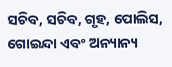ସଚିବ, ସଚିବ, ଗୃହ, ପୋଲିସ, ଗୋଇନ୍ଦା ଏବଂ ଅନ୍ୟାନ୍ୟ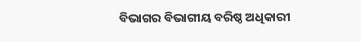ବିଭାଗର ବିଭାଗୀୟ ବରିଷ୍ଠ ଅଧିକାରୀ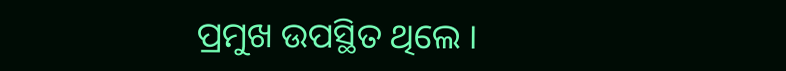ପ୍ରମୁଖ ଉପସ୍ଥିତ ଥିଲେ ।